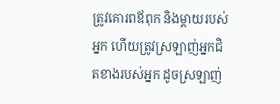ត្រូវគោរពឪពុក និងម្ដាយរបស់អ្នក ហើយត្រូវស្រឡាញ់អ្នកជិតខាងរបស់អ្នក ដូចស្រឡាញ់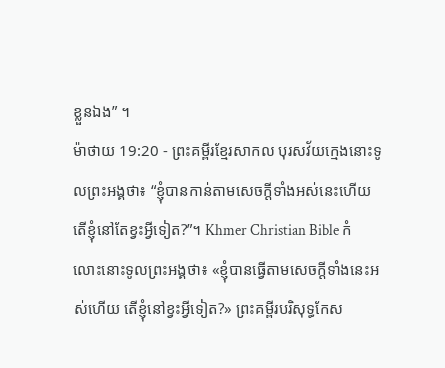ខ្លួនឯង” ។
ម៉ាថាយ 19:20 - ព្រះគម្ពីរខ្មែរសាកល បុរសវ័យក្មេងនោះទូលព្រះអង្គថា៖ “ខ្ញុំបានកាន់តាមសេចក្ដីទាំងអស់នេះហើយ តើខ្ញុំនៅតែខ្វះអ្វីទៀត?”។ Khmer Christian Bible កំលោះនោះទូលព្រះអង្គថា៖ «ខ្ញុំបានធ្វើតាមសេចក្ដីទាំងនេះអស់ហើយ តើខ្ញុំនៅខ្វះអ្វីទៀត?» ព្រះគម្ពីរបរិសុទ្ធកែស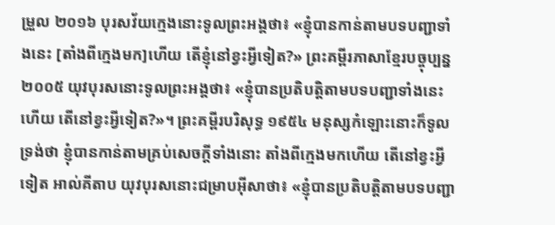ម្រួល ២០១៦ បុរសវ័យក្មេងនោះទូលព្រះអង្គថា៖ «ខ្ញុំបានកាន់តាមបទបញ្ជាទាំងនេះ [តាំងពីក្មេងមក]ហើយ តើខ្ញុំនៅខ្វះអ្វីទៀត?» ព្រះគម្ពីរភាសាខ្មែរបច្ចុប្បន្ន ២០០៥ យុវបុរសនោះទូលព្រះអង្គថា៖ «ខ្ញុំបានប្រតិបត្តិតាមបទបញ្ជាទាំងនេះហើយ តើនៅខ្វះអ្វីទៀត?»។ ព្រះគម្ពីរបរិសុទ្ធ ១៩៥៤ មនុស្សកំឡោះនោះក៏ទូលទ្រង់ថា ខ្ញុំបានកាន់តាមគ្រប់សេចក្ដីទាំងនោះ តាំងពីក្មេងមកហើយ តើនៅខ្វះអ្វីទៀត អាល់គីតាប យុវបុរសនោះជម្រាបអ៊ីសាថា៖ «ខ្ញុំបានប្រតិបត្ដិតាមបទបញ្ជា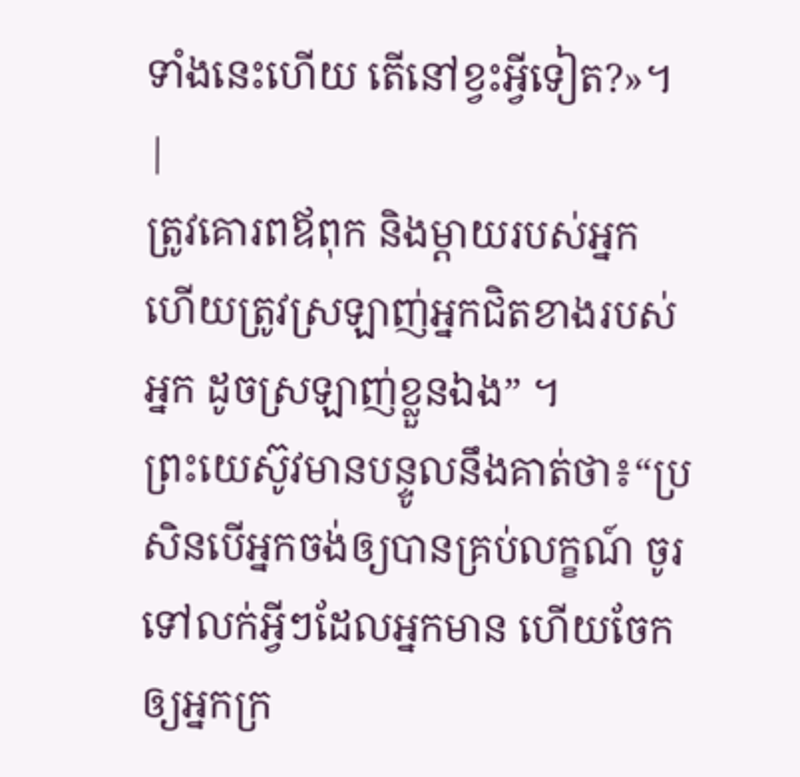ទាំងនេះហើយ តើនៅខ្វះអ្វីទៀត?»។ |
ត្រូវគោរពឪពុក និងម្ដាយរបស់អ្នក ហើយត្រូវស្រឡាញ់អ្នកជិតខាងរបស់អ្នក ដូចស្រឡាញ់ខ្លួនឯង” ។
ព្រះយេស៊ូវមានបន្ទូលនឹងគាត់ថា៖“ប្រសិនបើអ្នកចង់ឲ្យបានគ្រប់លក្ខណ៍ ចូរទៅលក់អ្វីៗដែលអ្នកមាន ហើយចែកឲ្យអ្នកក្រ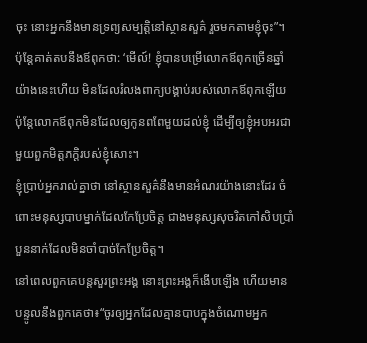ចុះ នោះអ្នកនឹងមានទ្រព្យសម្បត្តិនៅស្ថានសួគ៌ រួចមកតាមខ្ញុំចុះ”។
ប៉ុន្តែគាត់តបនឹងឪពុកថា: ‘មើល៍! ខ្ញុំបានបម្រើលោកឪពុកច្រើនឆ្នាំយ៉ាងនេះហើយ មិនដែលរំលងពាក្យបង្គាប់របស់លោកឪពុកឡើយ ប៉ុន្តែលោកឪពុកមិនដែលឲ្យកូនពពែមួយដល់ខ្ញុំ ដើម្បីឲ្យខ្ញុំអបអរជាមួយពួកមិត្តភក្ដិរបស់ខ្ញុំសោះ។
ខ្ញុំប្រាប់អ្នករាល់គ្នាថា នៅស្ថានសួគ៌នឹងមានអំណរយ៉ាងនោះដែរ ចំពោះមនុស្សបាបម្នាក់ដែលកែប្រែចិត្ត ជាងមនុស្សសុចរិតកៅសិបប្រាំបួននាក់ដែលមិនចាំបាច់កែប្រែចិត្ត។
នៅពេលពួកគេបន្តសួរព្រះអង្គ នោះព្រះអង្គក៏ងើបឡើង ហើយមានបន្ទូលនឹងពួកគេថា៖“ចូរឲ្យអ្នកដែលគ្មានបាបក្នុងចំណោមអ្នក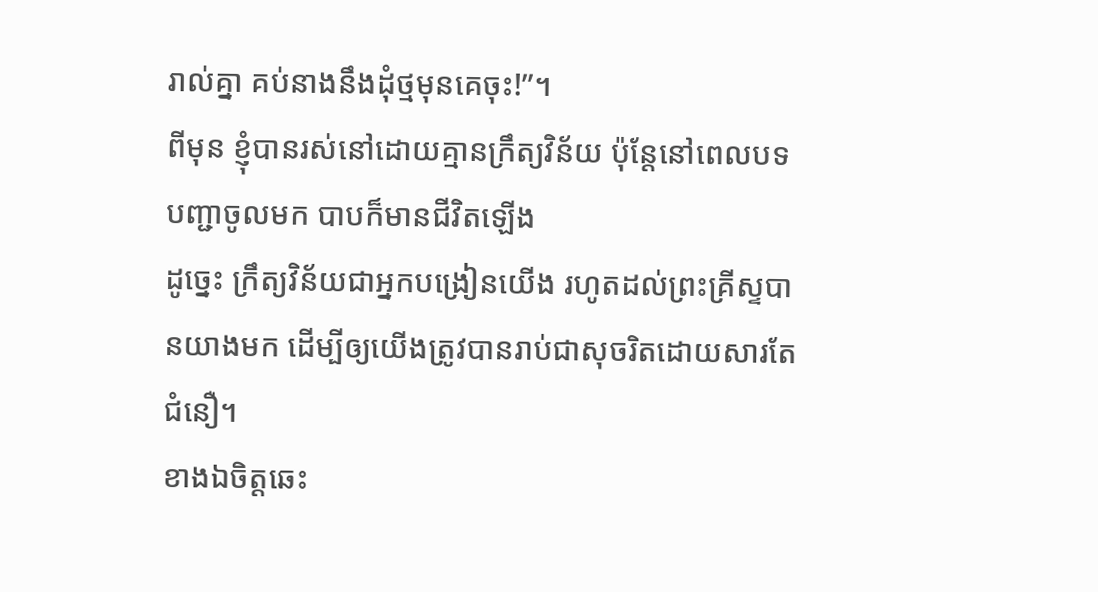រាល់គ្នា គប់នាងនឹងដុំថ្មមុនគេចុះ!”។
ពីមុន ខ្ញុំបានរស់នៅដោយគ្មានក្រឹត្យវិន័យ ប៉ុន្តែនៅពេលបទបញ្ជាចូលមក បាបក៏មានជីវិតឡើង
ដូច្នេះ ក្រឹត្យវិន័យជាអ្នកបង្រៀនយើង រហូតដល់ព្រះគ្រីស្ទបានយាងមក ដើម្បីឲ្យយើងត្រូវបានរាប់ជាសុចរិតដោយសារតែជំនឿ។
ខាងឯចិត្តឆេះ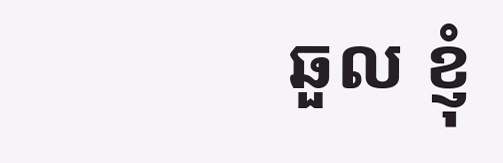ឆួល ខ្ញុំ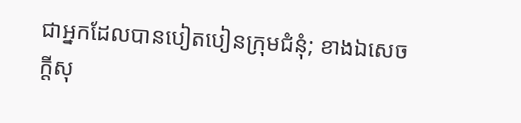ជាអ្នកដែលបានបៀតបៀនក្រុមជំនុំ; ខាងឯសេចក្ដីសុ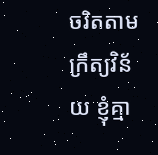ចរិតតាមក្រឹត្យវិន័យ ខ្ញុំគ្មា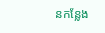នកន្លែង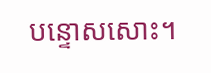បន្ទោសសោះ។